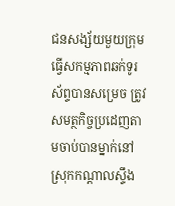ជនសង្ស័យមួយក្រុមធ្វើសកម្មភាពឆក់ទូរស័ព្ទបានសម្រេច ត្រូវសមត្ថកិច្ចប្រដេញតាមចាប់បានម្នាក់នៅស្រុកកណ្តាលស្ទឹង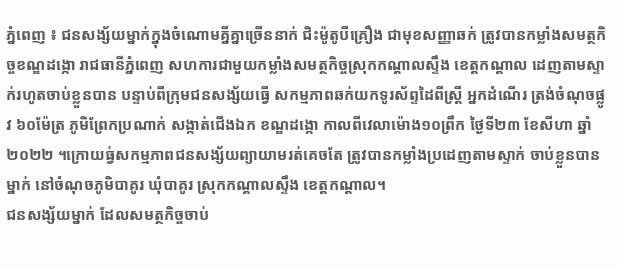ភ្នំពេញ ៖ ជនសង្ស័យម្នាក់ក្នុងចំណោមគ្នីគ្នាច្រើននាក់ ជិះម៉ូតូបីគ្រឿង ជាមុខសញ្ញាឆក់ ត្រូវបានកម្លាំងសមត្ថកិច្ចខណ្ឌដង្កោ រាជធានីភ្នំពេញ សហការជាមួយកម្លាំងសមត្ថកិច្ចស្រុកកណ្តាលស្ទឹង ខេត្តកណ្តាល ដេញតាមស្ទាក់រហូតចាប់ខ្លួនបាន បន្ទាប់ពីក្រុមជនសង្ស័យធ្វើ សកម្មភាពឆក់យកទូរស័ព្ទដៃពីស្ត្រី អ្នកដំណើរ ត្រង់ចំណុចផ្លូវ ៦០ម៉ែត្រ ភូមិព្រែកប្រណាក់ សង្កាត់ជើងឯក ខណ្ឌដង្កោ កាលពីវេលាម៉ោង១០ព្រឹក ថ្ងៃទី២៣ ខែសីហា ឆ្នាំ២០២២ ។ក្រោយធ្វ់សកម្មភាពជនសង្ស័យព្យាយាមរត់គេចតែ ត្រូវបានកម្លាំងប្រដេញតាមស្ទាក់ ចាប់ខ្លួនបានម្នាក់ នៅចំណុចភូមិបាគូរ ឃុំបាគូរ ស្រុកកណ្តាលស្ទឹង ខេត្តកណ្តាល។
ជនសង្ស័យម្នាក់ ដែលសមត្ថកិច្ចចាប់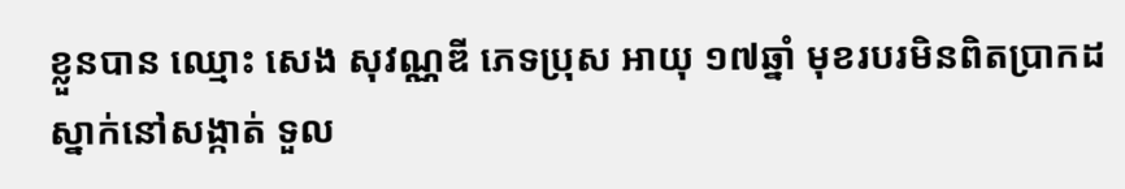ខ្លួនបាន ឈ្មោះ សេង សុវណ្ណឌី ភេទប្រុស អាយុ ១៧ឆ្នាំ មុខរបរមិនពិតប្រាកដ ស្នាក់នៅសង្កាត់ ទួល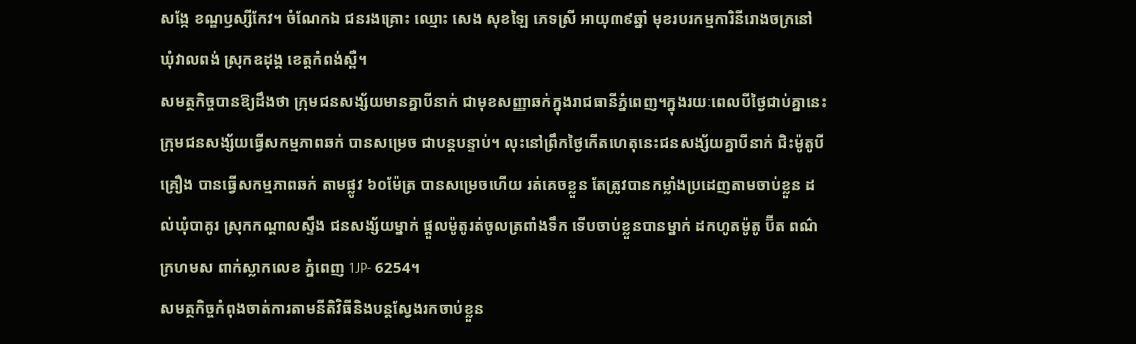សង្កែ ខណ្ឌឫស្សីកែវ។ ចំណែកឯ ជនរងគ្រោះ ឈ្មោះ សេង សុខឡៃ ភេទស្រី អាយុ៣៩ឆ្នាំ មុខរបរកម្មការិនីរោងចក្រនៅ ឃុំវាលពង់ ស្រុកឧដុង្គ ខេត្តកំពង់ស្ពឺ។
សមត្ថកិច្ចបានឱ្យដឹងថា ក្រុមជនសង្ស័យមានគ្នាបីនាក់ ជាមុខសញ្ញាឆក់ក្នុងរាជធានីភ្នំពេញ។ក្នុងរយៈពេលបីថ្ងៃជាប់គ្នានេះ ក្រុមជនសង្ស័យធ្វើសកម្មភាពឆក់ បានសម្រេច ជាបន្តបន្ទាប់។ លុះនៅព្រឹកថ្ងៃកើតហេតុនេះជនសង្ស័យគ្នាបីនាក់ ជិះម៉ូតូបីគ្រឿង បានធ្វើសកម្មភាពឆក់ តាមផ្លូវ ៦០ម៉ែត្រ បានសម្រេចហើយ រត់គេចខ្លួន តែត្រូវបានកម្លាំងប្រដេញតាមចាប់ខ្លួន ដល់ឃុំបាគូរ ស្រុកកណ្តាលស្ទឹង ជនសង្ស័យម្នាក់ ផ្តួលម៉ូតូរត់ចូលត្រពាំងទឹក ទើបចាប់ខ្លួនបានម្នាក់ ដកហូតម៉ូតូ ប៊ីត ពណ៌ក្រហមស ពាក់ស្លាកលេខ ភ្នំពេញ 1JP- 6254។
សមត្ថកិច្ចកំពុងចាត់ការតាមនីតិវិធីនិងបន្តស្វែងរកចាប់ខ្លួន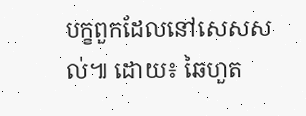បក្ខពួកដែលនៅសេសសល់៕ ដោយ៖ ឆៃហួត